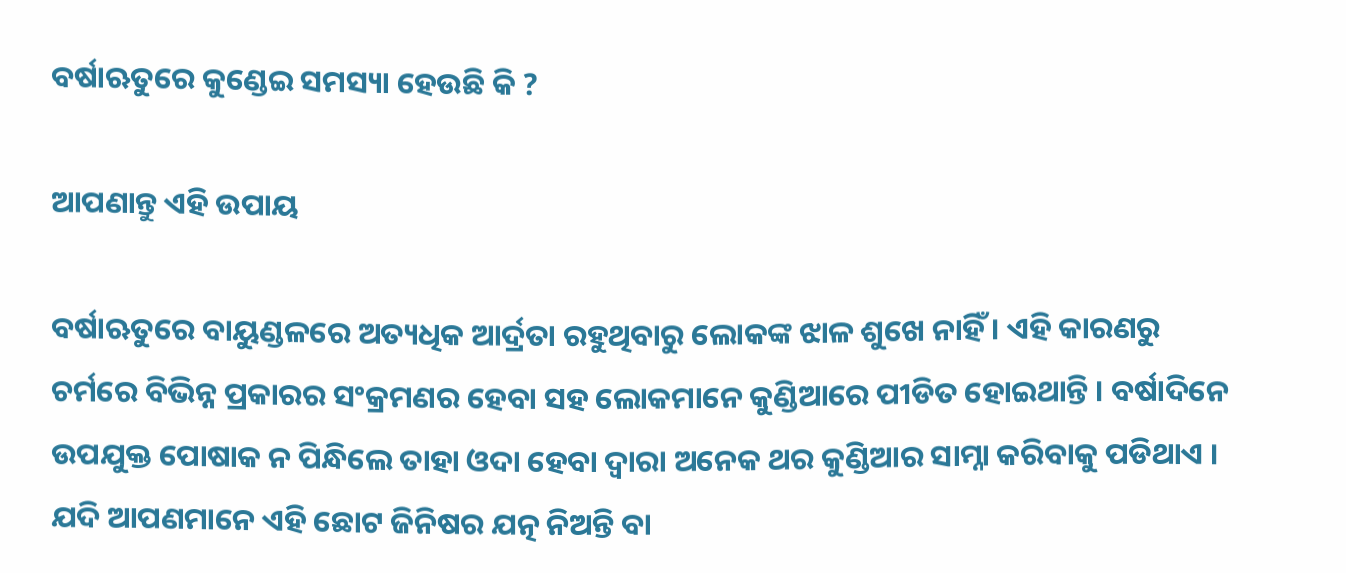ବର୍ଷାଋତୁରେ କୁଣ୍ଡେଇ ସମସ୍ୟା ହେଉଛି କି ?

ଆପଣାନ୍ତୁ ଏହି ଉପାୟ

ବର୍ଷାଋତୁରେ ବାୟୁଣ୍ଡଳରେ ଅତ୍ୟଧିକ ଆର୍ଦ୍ରତା ରହୁଥିବାରୁ ଲୋକଙ୍କ ଝାଳ ଶୁଖେ ନାହିଁ । ଏହି କାରଣରୁ ଚର୍ମରେ ବିଭିନ୍ନ ପ୍ରକାରର ସଂକ୍ରମଣର ହେବା ସହ ଲୋକମାନେ କୁଣ୍ଡିଆରେ ପୀଡିତ ହୋଇଥାନ୍ତି । ବର୍ଷାଦିନେ ଉପଯୁକ୍ତ ପୋଷାକ ନ ପିନ୍ଧିଲେ ତାହା ଓଦା ହେବା ଦ୍ୱାରା ଅନେକ ଥର କୁଣ୍ଡିଆର ସାମ୍ନା କରିବାକୁ ପଡିଥାଏ । ଯଦି ଆପଣମାନେ ଏହି ଛୋଟ ଜିନିଷର ଯତ୍ନ ନିଅନ୍ତି ବା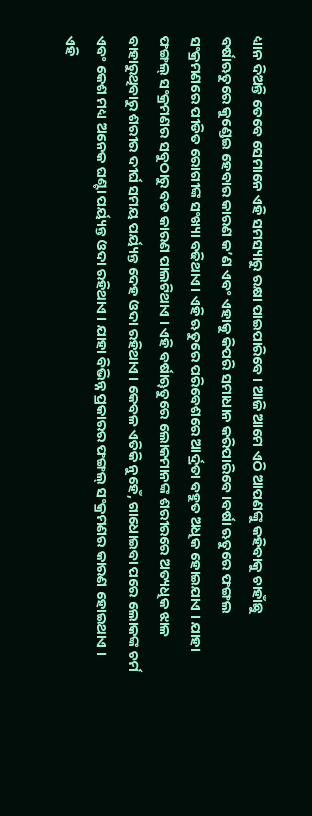ଧ୍ୟାନ ଦିଅନ୍ତି ତେବେ ସେମାନେ ଏହି ସମସ୍ୟାରୁ ରକ୍ଷା ପାଇପାରିବେ । ଆଜି ଆମେ ଏଠି ଆପଣଙ୍କୁ କହିବାକୁ ଚାହାଁଛୁ ବର୍ଷାଋତୁରେ କୁଣ୍ଡେଇ ହେବାର କାରଣ କ’ଣ ଏବଂ ଏହାକୁ କିପରି ସମାଧାନ କରିପାରିବେ ।ବର୍ଷା ଋତୁରେ ଫଙ୍ଗଲ ସଂକ୍ରମଣରେ ପୀଡିତ ରୋଗୀଙ୍କ ସଂଖ୍ୟା ବଢିଥାଏ। ଏହି ଋତୁରେ ପରିବେଶରେ ଆର୍ଦ୍ରତା ବହୁତ ଅଧିକ ହୋଇଯାଏ । ଯାହା ଫଙ୍ଗଲ୍ ସଂକ୍ରମଣର ସବୁଠାରୁ ବଡ କାରଣ ପାଲଟିଥାଏ । ଏହି ବର୍ଷାୠତୁରେ ଲୋକମାନଙ୍କ ଶରୀରରେ ଅତ୍ୟଧିକ ଝାଳ ବାହାରୁଥିବାରୁ ଶରୀର ଦୀର୍ଘ ସମୟ ପର୍ୟ୍ୟନ୍ତ ଦେହ ଓଦା ରହିଥାଏ । କେବଳ ଏତିକି ନୁହେଁ, ଗାଧୋଇବା ପରେ ଲୋକଙ୍କ ଚର୍ମ ଏବଂ କେଶ ମଧ୍ୟ ଅନେକ ଘଣ୍ଟା ପର୍ୟ୍ୟନ୍ତ ଓଦା ରହିଥାଏ । ଯାହା ବିଭିନ୍ନ ପ୍ରକାରର ଫଙ୍ଗଲ୍ ସଂକ୍ରମଣର କାରଣ ହୋଇଥାଏ । ଏହି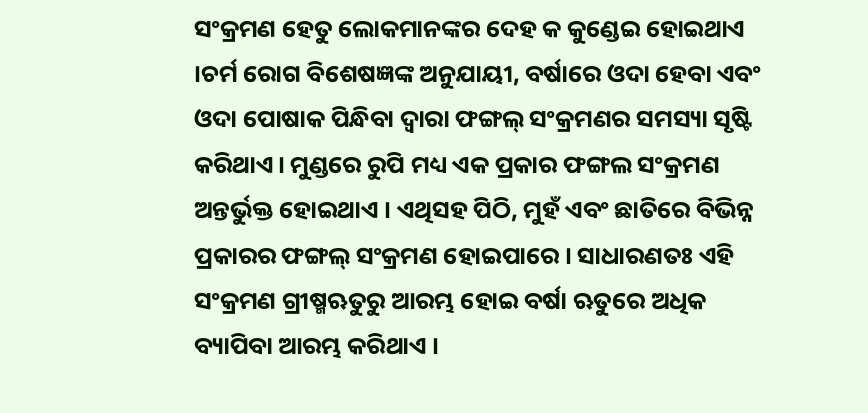ସଂକ୍ରମଣ ହେତୁ ଲୋକମାନଙ୍କର ଦେହ କ କୁଣ୍ଡେଇ ହୋଇଥାଏ ।ଚର୍ମ ରୋଗ ବିଶେଷଜ୍ଞଙ୍କ ଅନୁଯାୟୀ, ବର୍ଷାରେ ଓଦା ହେବା ଏବଂ ଓଦା ପୋଷାକ ପିନ୍ଧିବା ଦ୍ୱାରା ଫଙ୍ଗଲ୍ ସଂକ୍ରମଣର ସମସ୍ୟା ସୃଷ୍ଟି କରିଥାଏ। ମୁଣ୍ଡରେ ରୁପି ମଧ୍ୟ ଏକ ପ୍ରକାର ଫଙ୍ଗଲ ସଂକ୍ରମଣ ଅନ୍ତର୍ଭୁକ୍ତ ହୋଇଥାଏ । ଏଥିସହ ପିଠି, ମୁହଁ ଏବଂ ଛାତିରେ ବିଭିନ୍ନ ପ୍ରକାରର ଫଙ୍ଗଲ୍ ସଂକ୍ରମଣ ହୋଇପାରେ । ସାଧାରଣତଃ ଏହି ସଂକ୍ରମଣ ଗ୍ରୀଷ୍ମଋତୁରୁ ଆରମ୍ଭ ହୋଇ ବର୍ଷା ଋତୁରେ ଅଧିକ ବ୍ୟାପିବା ଆରମ୍ଭ କରିଥାଏ ।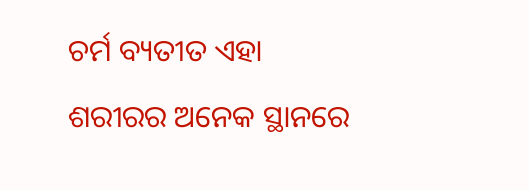ଚର୍ମ ବ୍ୟତୀତ ଏହା ଶରୀରର ଅନେକ ସ୍ଥାନରେ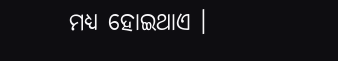ମଧ୍ୟ ହୋଇଥାଏ ।